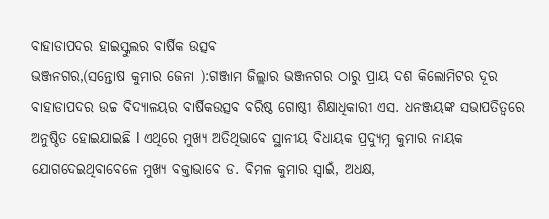ବାହାଡାପଦର ହାଇସ୍କୁଲର ବାର୍ଷିକ ଉତ୍ସବ
ଭଞ୍ଜନଗର,(ସନ୍ତୋଷ କୁମାର ଜେନା ):ଗଞ୍ଜାମ ଜିଲ୍ଲାର ଭଞ୍ଜନଗର ଠାରୁ ପ୍ରାୟ ଦଶ କିଲୋମିଟର ଦୂର ବାହାଡାପଦର ଉଚ୍ଚ ବିଦ୍ୟାଳୟର ବାର୍ଷିକଉତ୍ସବ ବରିଷ୍ଠ ଗୋଷ୍ଠୀ ଶିକ୍ଷାଧିକାରୀ ଏସ. ଧନଞ୍ଜୟଙ୍କ ସଭାପତିତ୍ୱରେ ଅନୁଷ୍ଠିତ ହୋଇଯାଇଛି l ଏଥିରେ ମୁଖ୍ୟ ଅତିଥିଭାବେ ସ୍ଥାନୀୟ ବିଧାୟକ ପ୍ରଦ୍ୟୁମ୍ନ କୁମାର ନାୟକ ଯୋଗଦେଇଥିବାବେଳେ ମୁଖ୍ୟ ବକ୍ତାଭାବେ ଡ. ବିମଳ କୁମାର ସ୍ୱାଇଁ, ଅଧକ୍ଷ,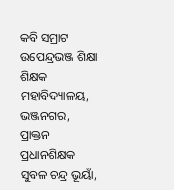କବି ସମ୍ରାଟ ଉପେନ୍ଦ୍ରଭଞ୍ଜ ଶିକ୍ଷା ଶିକ୍ଷକ ମହାବିଦ୍ୟାଳୟ, ଭଞ୍ଜନଗର, ପ୍ରାକ୍ତନ ପ୍ରଧାନଶିକ୍ଷକ ସୁବଳ ଚନ୍ଦ୍ର ଭୂୟାଁ,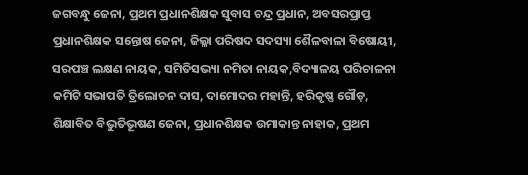ଜଗବନ୍ଧୁ ଜେନା, ପ୍ରଥମ ପ୍ରଧାନଶିକ୍ଷକ ସୁବାସ ଚନ୍ଦ୍ର ପ୍ରଧାନ, ଅବସରପ୍ରାପ୍ତ ପ୍ରଧାନଶିକ୍ଷକ ସନ୍ତୋଷ ଜେନା, ଜିଲ୍ଳା ପରିଷଦ ସଦସ୍ୟା ଶୈଳବାଳା ବିଷୋୟୀ, ସରପଞ୍ଚ ଲକ୍ଷଣ ନାୟକ, ସମିତିସଭ୍ୟା ନମିତା ନାୟକ,ବିଦ୍ୟାଳୟ ପରିଚାଳନା କମିଟି ସଭାପତି ତ୍ରିଲୋଚନ ଦାସ, ଦାମୋଦର ମହାନ୍ତି, ହରିକୃଷ୍ଣ ଗୌଡ଼, ଶିକ୍ଷାବିତ ବିଭୁତିଭୂଷଣ ଜେନା, ପ୍ରଧାନଶିକ୍ଷକ ଉମାକାନ୍ତ ନାହାକ, ପ୍ରଥମ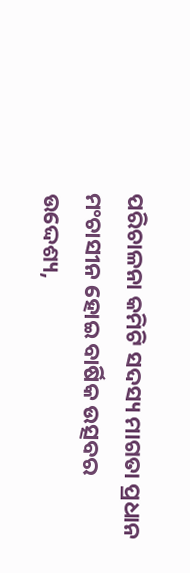ପରିଚାଳନା କମିଟି ସଦସ୍ୟ ମାଗତା ପ୍ରଧାନ ମଂଚାସୀନ ହୋଇ ବାର୍ଷିକ ଉତ୍ସବର ଉଦ୍ଦେଶ୍ୟ,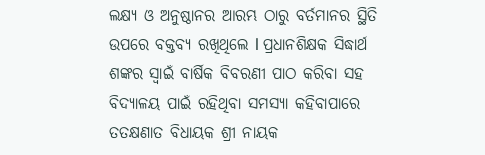ଲକ୍ଷ୍ୟ ଓ ଅନୁଷ୍ଠାନର ଆରମ୍ଭ ଠାରୁ ବର୍ତମାନର ସ୍ଥିତି ଉପରେ ବକ୍ତବ୍ୟ ରଖିଥିଲେ l ପ୍ରଧାନଶିକ୍ଷକ ସିଦ୍ଧାର୍ଥ ଶଙ୍କର ସ୍ୱାଇଁ ବାର୍ଷିକ ବିବରଣୀ ପାଠ କରିବା ସହ ବିଦ୍ୟାଳୟ ପାଇଁ ରହିଥିବା ସମସ୍ୟା କହିବାପାରେ ତତକ୍ଷଣାତ ବିଧାୟକ ଶ୍ରୀ ନାୟକ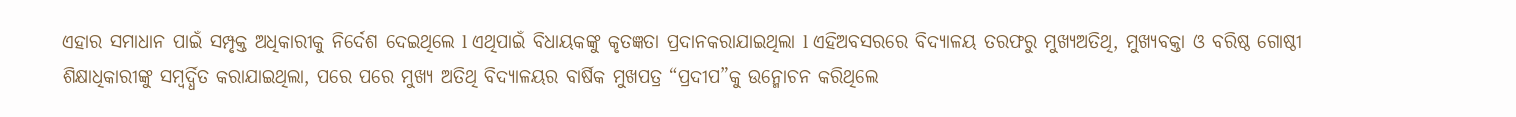ଏହାର ସମାଧାନ ପାଇଁ ସମ୍ପୃକ୍ତ ଅଧିକାରୀକୁ ନିର୍ଦେଶ ଦେଇଥିଲେ l ଏଥିପାଇଁ ବିଧାୟକଙ୍କୁ କୃତଜ୍ଞତା ପ୍ରଦାନକରାଯାଇଥିଲା l ଏହିଅବସରରେ ବିଦ୍ୟାଳୟ ତରଫରୁ ମୁଖ୍ୟଅତିଥି, ମୁଖ୍ୟବକ୍ତା ଓ ବରିଷ୍ଠ ଗୋଷ୍ଠୀ ଶିକ୍ଷାଧିକାରୀଙ୍କୁ ସମ୍ବର୍ଦ୍ଧିତ କରାଯାଇଥିଲା, ପରେ ପରେ ମୁଖ୍ୟ ଅତିଥି ବିଦ୍ୟାଳୟର ବାର୍ଷିକ ମୁଖପତ୍ର “ପ୍ରଦୀପ”କୁ ଉନ୍ମୋଚନ କରିଥିଲେ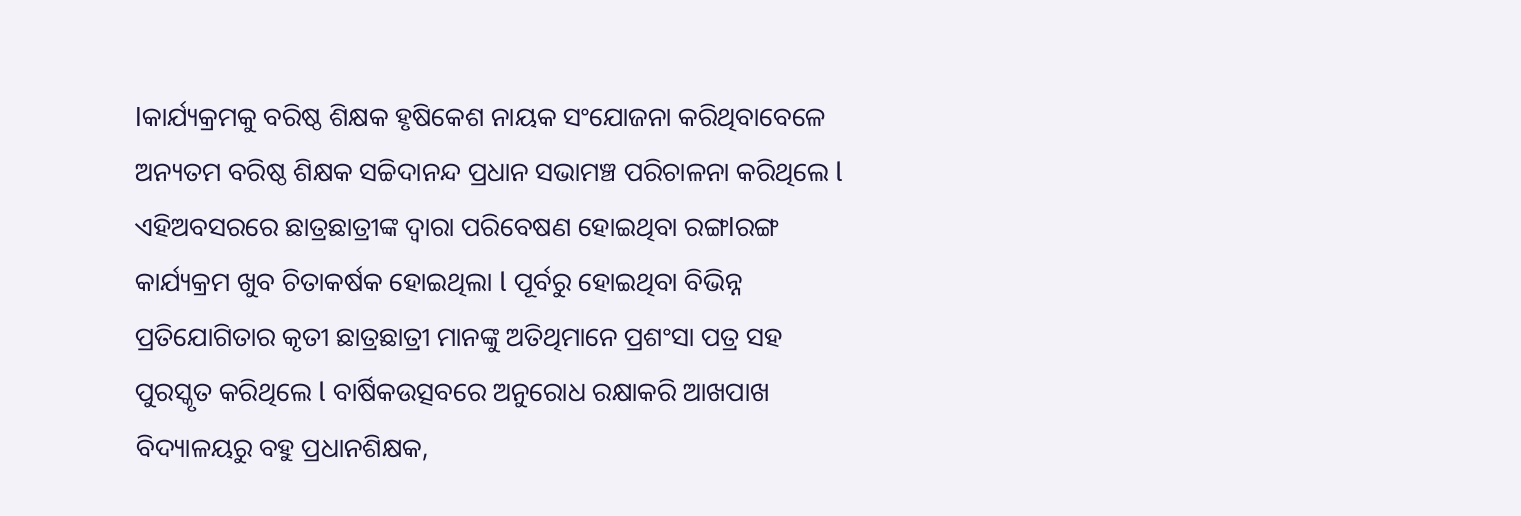lକାର୍ଯ୍ୟକ୍ରମକୁ ବରିଷ୍ଠ ଶିକ୍ଷକ ହୃଷିକେଶ ନାୟକ ସଂଯୋଜନା କରିଥିବାବେଳେ ଅନ୍ୟତମ ବରିଷ୍ଠ ଶିକ୍ଷକ ସଚ୍ଚିଦାନନ୍ଦ ପ୍ରଧାନ ସଭାମଞ୍ଚ ପରିଚାଳନା କରିଥିଲେ l ଏହିଅବସରରେ ଛାତ୍ରଛାତ୍ରୀଙ୍କ ଦ୍ୱାରା ପରିବେଷଣ ହୋଇଥିବା ରଙ୍ଗlରଙ୍ଗ କାର୍ଯ୍ୟକ୍ରମ ଖୁବ ଚିତାକର୍ଷକ ହୋଇଥିଲା l ପୂର୍ବରୁ ହୋଇଥିବା ବିଭିନ୍ନ ପ୍ରତିଯୋଗିତାର କୃତୀ ଛାତ୍ରଛାତ୍ରୀ ମାନଙ୍କୁ ଅତିଥିମାନେ ପ୍ରଶଂସା ପତ୍ର ସହ ପୁରସ୍କୃତ କରିଥିଲେ l ବାର୍ଷିକଉତ୍ସବରେ ଅନୁରୋଧ ରକ୍ଷାକରି ଆଖପାଖ ବିଦ୍ୟାଳୟରୁ ବହୁ ପ୍ରଧାନଶିକ୍ଷକ,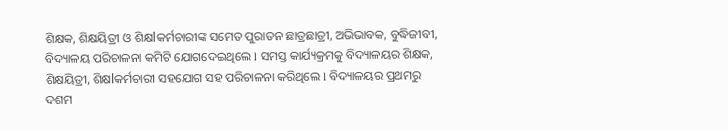ଶିକ୍ଷକ, ଶିକ୍ଷୟିତ୍ରୀ ଓ ଶିକ୍ଷlକର୍ମଚାରୀଙ୍କ ସମେତ ପୁରାତନ ଛାତ୍ରଛାତ୍ରୀ, ଅଭିଭାବକ, ବୁଦ୍ଧିଜୀବୀ, ବିଦ୍ୟାଳୟ ପରିଚାଳନା କମିଟି ଯୋଗଦେଇଥିଲେ l ସମସ୍ତ କାର୍ଯ୍ୟକ୍ରମକୁ ବିଦ୍ୟାଳୟର ଶିକ୍ଷକ, ଶିକ୍ଷୟିତ୍ରୀ, ଶିକ୍ଷlକର୍ମଚାରୀ ସହଯୋଗ ସହ ପରିଚାଳନା କରିଥିଲେ l ବିଦ୍ୟାଳୟର ପ୍ରଥମରୁ ଦଶମ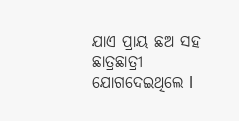ଯାଏ ପ୍ରାୟ ଛଅ ସହ ଛାତ୍ରଛାତ୍ରୀ ଯୋଗଦେଇଥିଲେ l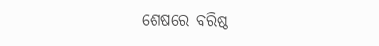ଶେଷରେ ବରିଷ୍ଠ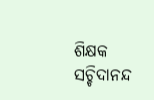ଶିକ୍ଷକ ସଚ୍ଚିଦାନନ୍ଦ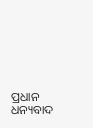ପ୍ରଧାନ ଧନ୍ୟବାଦ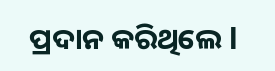ପ୍ରଦାନ କରିଥିଲେ l